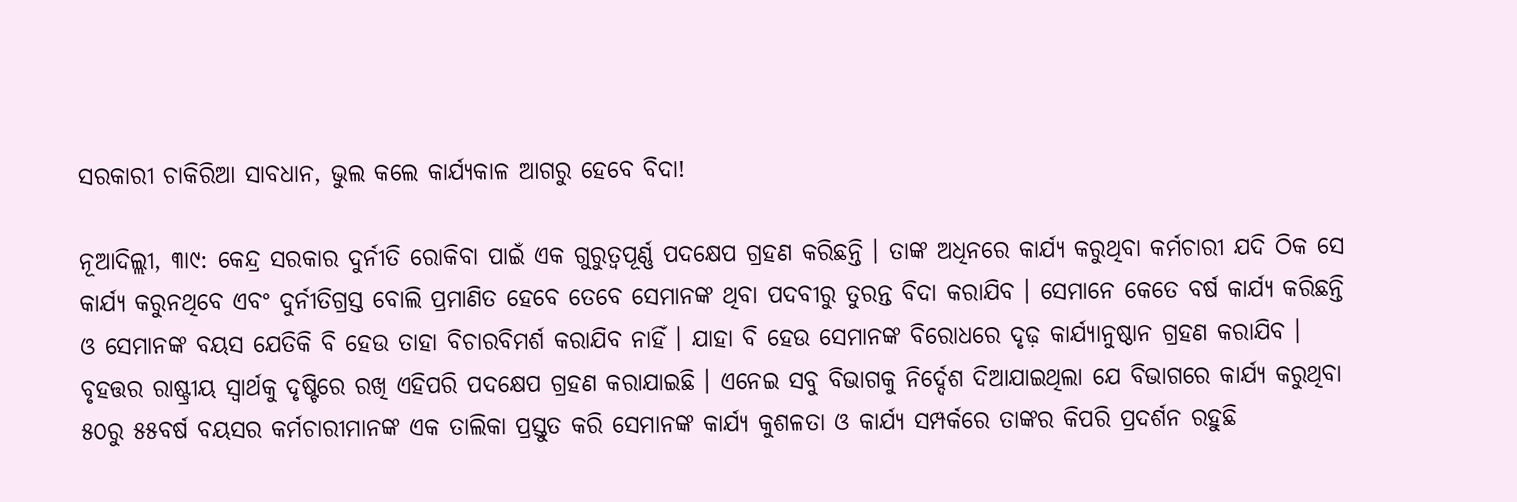ସରକାରୀ ଚାକିରିଆ ସାବଧାନ, ଭୁଲ କଲେ କାର୍ଯ୍ୟକାଳ ଆଗରୁ ହେବେ ବିଦା!

ନୂଆଦିଲ୍ଲୀ, ୩ା୯: କେନ୍ଦ୍ର ସରକାର ଦୁର୍ନୀତି ରୋକିବା ପାଇଁ ଏକ ଗୁରୁତ୍ୱପୂର୍ଣ୍ଣ ପଦକ୍ଷେପ ଗ୍ରହଣ କରିଛନ୍ତି । ତାଙ୍କ ଅଧିନରେ କାର୍ଯ୍ୟ କରୁଥିବା କର୍ମଚାରୀ ଯଦି ଠିକ ସେ କାର୍ଯ୍ୟ କରୁନଥିବେ ଏବଂ ଦୁର୍ନୀତିଗ୍ରସ୍ତ ବୋଲି ପ୍ରମାଣିତ ହେବେ ତେବେ ସେମାନଙ୍କ ଥିବା ପଦବୀରୁ ତୁରନ୍ତ ବିଦା କରାଯିବ । ସେମାନେ କେତେ ବର୍ଷ କାର୍ଯ୍ୟ କରିଛନ୍ତି ଓ ସେମାନଙ୍କ ବୟସ ଯେତିକି ବି ହେଉ ତାହା ବିଚାରବିମର୍ଶ କରାଯିବ ନାହିଁ । ଯାହା ବି ହେଉ ସେମାନଙ୍କ ବିରୋଧରେ ଦୃଢ଼ କାର୍ଯ୍ୟାନୁଷ୍ଠାନ ଗ୍ରହଣ କରାଯିବ । ବୃହତ୍ତର ରାଷ୍ଟ୍ରୀୟ ସ୍ୱାର୍ଥକୁ ଦୃଷ୍ଟିରେ ରଖି ଏହିପରି ପଦକ୍ଷେପ ଗ୍ରହଣ କରାଯାଇଛି । ଏନେଇ ସବୁ ବିଭାଗକୁ ନିର୍ଦ୍ଦେଶ ଦିଆଯାଇଥିଲା ଯେ ବିଭାଗରେ କାର୍ଯ୍ୟ କରୁଥିବା ୫୦ରୁ ୫୫ବର୍ଷ ବୟସର କର୍ମଚାରୀମାନଙ୍କ ଏକ ତାଲିକା ପ୍ରସ୍ତୁତ କରି ସେମାନଙ୍କ କାର୍ଯ୍ୟ କୁଶଳତା ଓ କାର୍ଯ୍ୟ ସମ୍ପର୍କରେ ତାଙ୍କର କିପରି ପ୍ରଦର୍ଶନ ରହୁଛି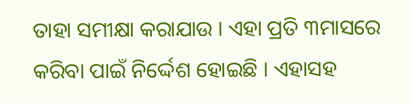ତାହା ସମୀକ୍ଷା କରାଯାଉ । ଏହା ପ୍ରତି ୩ମାସରେ କରିବା ପାଇଁ ନିର୍ଦ୍ଦେଶ ହୋଇଛି । ଏହାସହ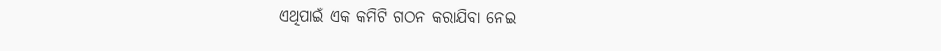ଏଥିପାଇଁ ଏକ କମିଟି ଗଠନ କରାଯିବା ନେଇ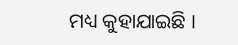ମଧ୍ୟ କୁହାଯାଇଛି ।